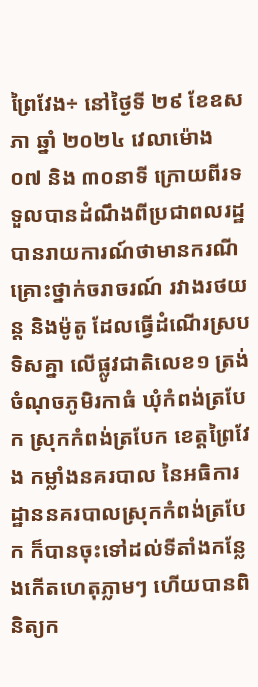ព្រៃវែង÷ នៅថ្ងៃទី ២៩ ខែឧសភា ឆ្នាំ ២០២៤ វេលាម៉ោង ០៧ និង ៣០នាទី ក្រោយពីរទទួលបានដំណឹងពីប្រជាពលរដ្ឋបានរាយការណ៍ថាមានករណីគ្រោះថ្នាក់ចរាចរណ៍ រវាងរថយន្ត និងម៉ូតូ ដែលធ្វើដំណើរស្របទិសគ្នា លើផ្លូវជាតិលេខ១ ត្រង់ចំណុចភូមិរកាធំ ឃុំកំពង់ត្របែក ស្រុកកំពង់ត្របែក ខេត្តព្រៃវែង កម្លាំងនគរបាល នៃអធិការដ្ឋាននគរបាលស្រុកកំពង់ត្របែក ក៏បានចុះទៅដល់ទីតាំងកន្លែងកើតហេតុភ្លាមៗ ហើយបានពិនិត្យក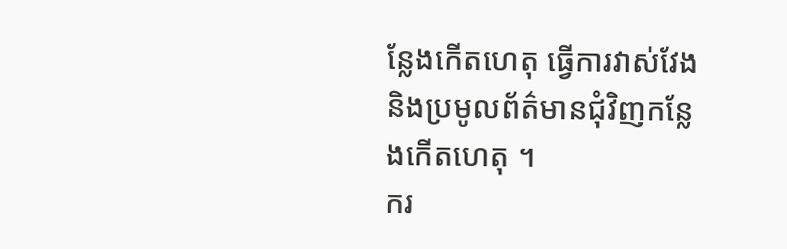ន្លែងកើតហេតុ ធ្វើការវាស់វែង និងប្រមូលព័ត៌មានជុំវិញកន្លែងកើតហេតុ ។
ករ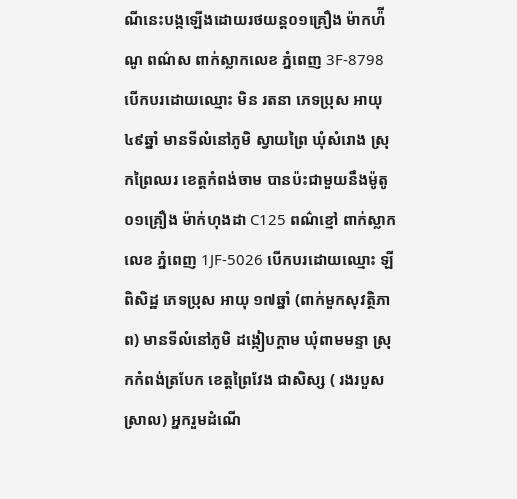ណីនេះបង្កឡើងដោយរថយន្ត០១គ្រឿង ម៉ាកហ៉ីណូ ពណ៌ស ពាក់ស្លាកលេខ ភ្នំពេញ 3F-8798 បើកបរដោយឈ្មោះ មិន រតនា ភេទប្រុស អាយុ ៤៩ឆ្នាំ មានទីលំនៅភូមិ ស្វាយព្រៃ ឃុំសំរោង ស្រុកព្រៃឈរ ខេត្តកំពង់ចាម បានប៉ះជាមួយនឹងម៉ូតូ០១គ្រឿង ម៉ាក់ហុងដា C125 ពណ៌ខ្មៅ ពាក់ស្លាកលេខ ភ្នំពេញ 1JF-5026 បើកបរដោយឈ្មោះ ឡី ពិសិដ្ឋ ភេទប្រុស អាយុ ១៧ឆ្នាំ (ពាក់មួកសុវត្ថិភាព) មានទីលំនៅភូមិ ដង្កៀបក្ដាម ឃុំពាមមន្ទា ស្រុកកំពង់ត្របែក ខេត្តព្រៃវែង ជាសិស្ស ( រងរបួសស្រាល) អ្នករួមដំណើ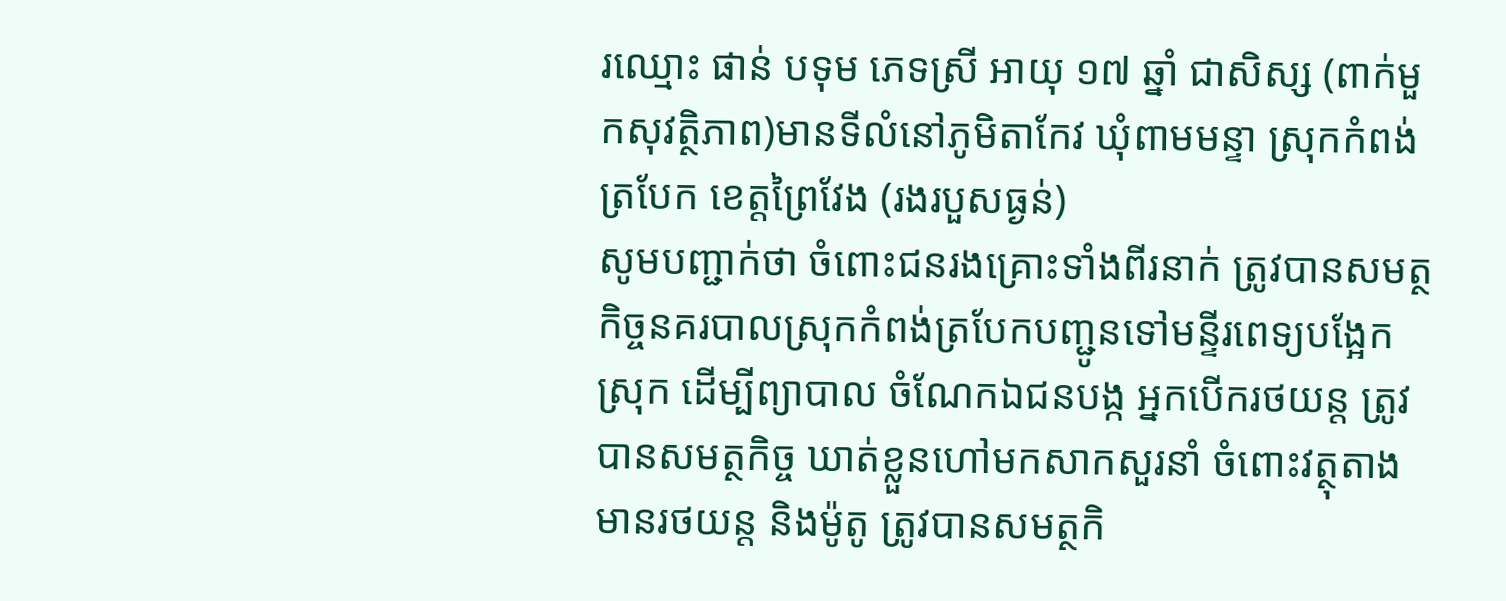រឈ្មោះ ផាន់ បទុម ភេទស្រី អាយុ ១៧ ឆ្នាំ ជាសិស្ស (ពាក់មួកសុវត្ថិភាព)មានទីលំនៅភូមិតាកែវ ឃុំពាមមន្ទា ស្រុកកំពង់ត្របែក ខេត្តព្រៃវែង (រងរបួសធ្ងន់)
សូមបញ្ជាក់ថា ចំពោះជនរងគ្រោះទាំងពីរនាក់ ត្រូវបានសមត្ថកិច្ចនគរបាលស្រុកកំពង់ត្របែកបញ្ជូនទៅមន្ទីរពេទ្យបង្អែកស្រុក ដើម្បីព្យាបាល ចំណែកឯជនបង្ក អ្នកបើករថយន្ត ត្រូវបានសមត្ថកិច្ច ឃាត់ខ្លួនហៅមកសាកសួរនាំ ចំពោះវត្ថុតាង មានរថយន្ត និងម៉ូតូ ត្រូវបានសមត្ថកិ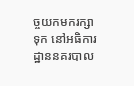ច្ចយកមករក្សាទុក នៅអធិការដ្ឋាននគរបាល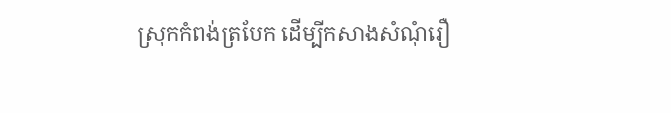ស្រុកកំពង់ត្របែក ដើម្បីកសាងសំណុំរឿ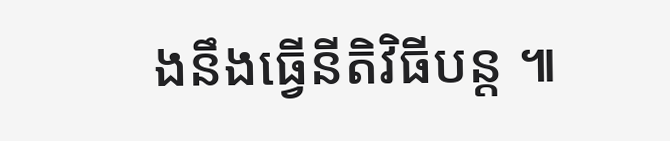ងនឹងធ្វើនីតិវិធីបន្ត ៕